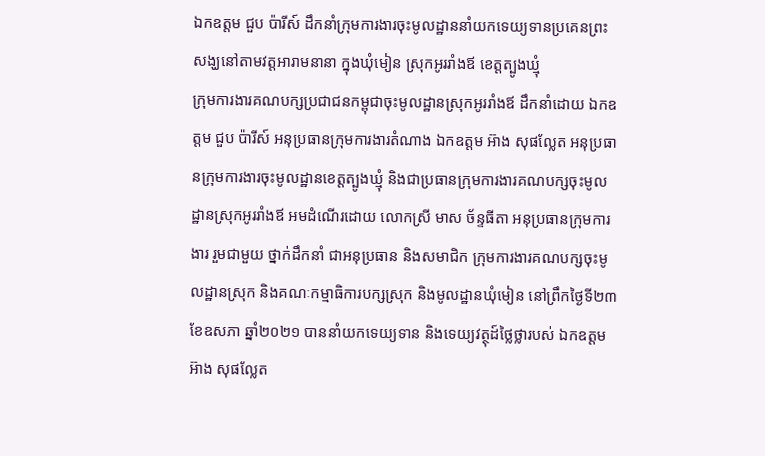ឯកឧត្តម ជួប ប៉ារីស៍ ដឹកនាំក្រុមការងារចុះមូលដ្ឋាននាំយកទេយ្យទានប្រគេនព្រះសង្ឃនៅតាមវត្តអារាមនានា ក្នុងឃុំមៀន ស្រុកអូររាំងឪ ខេត្តត្បូងឃ្មុំ
ក្រុមការងារគណបក្សប្រជាជនកម្ពុជាចុះមូលដ្ឋានស្រុកអូររាំងឪ ដឹកនាំដោយ ឯកឧត្តម ជួប ប៉ារីស៍ អនុប្រធានក្រុមការងារតំណាង ឯកឧត្តម អ៊ាង សុផល្លែត អនុប្រធានក្រុមការងារចុះមូលដ្ឋានខេត្តត្បូងឃ្មុំ និងជាប្រធានក្រុមការងារគណបក្សចុះមូលដ្ឋានស្រុកអូររាំងឪ អមដំណើរដោយ លោកស្រី មាស ច័ន្ទធីតា អនុប្រធានក្រុមការងារ រួមជាមួយ ថ្នាក់ដឹកនាំ ជាអនុប្រធាន និងសមាជិក ក្រុមការងារគណបក្សចុះមូលដ្ឋានស្រុក និងគណៈកម្មាធិការបក្សស្រុក និងមូលដ្ឋានឃុំមៀន នៅព្រឹកថ្ងៃទី២៣ ខែឧសភា ឆ្នាំ២០២១ បាននាំយកទេយ្យទាន និងទេយ្យវត្ថុដ៍ថ្លៃថ្លារបស់ ឯកឧត្តម អ៊ាង សុផល្លែត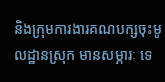និងក្រុមការងារគណបក្សចុះមូលដ្ឋានស្រុក មានសម្ភារៈ ទេ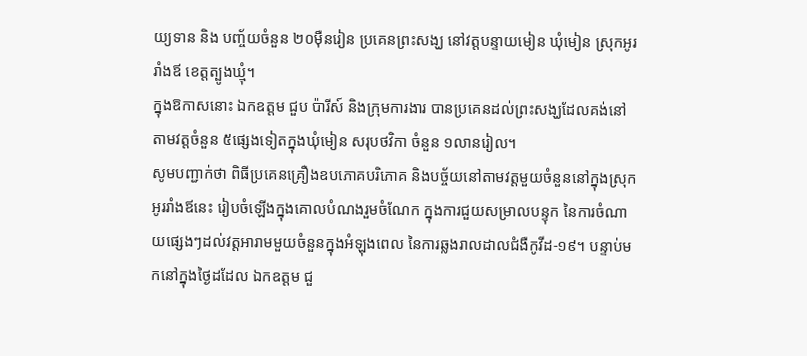យ្យទាន និង បញ្ច័យចំនួន ២០ម៉ឺនរៀន ប្រគេនព្រះសង្ឃ នៅវត្តបន្ទាយមៀន ឃុំមៀន ស្រុកអូររាំងឪ ខេត្តត្បូងឃ្មុំ។
ក្នុងឱកាសនោះ ឯកឧត្តម ជួប ប៉ារីស៍ និងក្រុមការងារ បានប្រគេនដល់ព្រះសង្ឃដែលគង់នៅតាមវត្តចំនួន ៥ផ្សេងទៀតក្នុងឃុំមៀន សរុបថវិកា ចំនួន ១លានរៀល។
សូមបញ្ជាក់ថា ពិធីប្រគេនគ្រឿងឧបភោគបរិភោគ និងបច្ច័យនៅតាមវត្តមួយចំនួននៅក្នុងស្រុកអូររាំងឪនេះ រៀបចំឡើងក្នុងគោលបំណងរួមចំណែក ក្នុងការជួយសម្រាលបន្ទុក នៃការចំណាយផ្សេងៗដល់វត្តអារាមមួយចំនួនក្នុងអំឡុងពេល នៃការឆ្លងរាលដាលជំងឺកូវីដ-១៩។ បន្ទាប់មកនៅក្នុងថ្ងៃដដែល ឯកឧត្តម ជួ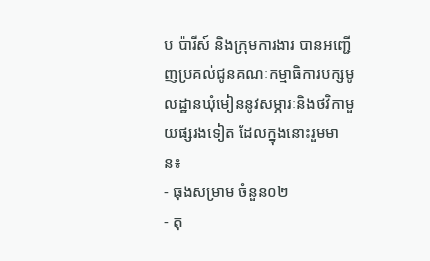ប ប៉ារីស៍ និងក្រុមការងារ បានអញ្ជើញប្រគល់ជូនគណៈកម្មាធិការបក្សមូលដ្ឋានឃុំមៀននូវសម្ភារៈនិងថវិកាមួយផ្សរងទៀត ដែលក្នុងនោះរួមមាន៖
- ធុងសម្រាម ចំនួន០២
- តុ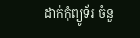ដាក់កុំព្យូទ័រ ចំនួ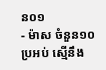ន០១
- ម៉ាស ចំនួន១០ប្រអប់ ស្មើនឹង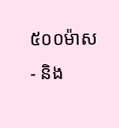៥០០ម៉ាស
- និង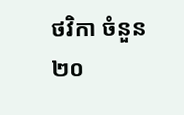ថវិកា ចំនួន ២០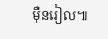ម៉ឺនរៀល៕